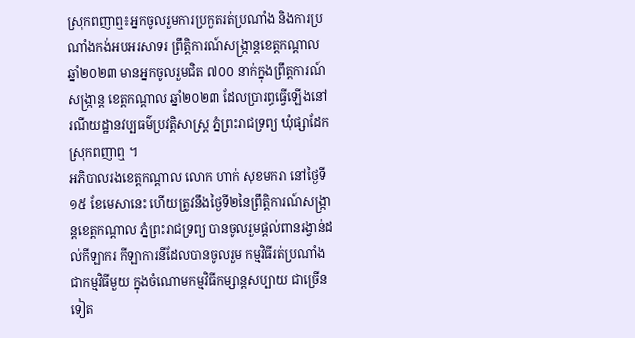ស្រុកពញាឮ៖អ្នកចូលរួមការប្រកួតរត់ប្រណាំង និងការប្រណាំងកង់អបអរសាទរ ព្រឹត្តិការណ៍សង្រ្កាន្តខេត្តកណ្តាលឆ្នាំ២០២៣ មានអ្នកចូលរួមជិត ៧០០ នាក់ក្នុងព្រឹត្តការណ៍សង្រ្កាន្ត ខេត្តកណ្តាល ឆ្នាំ២០២៣ ដែលប្រារព្ធធ្វើឡើងនៅរណីយដ្ឋានវប្បធម៌ប្រវត្តិសាស្ត្រ ភ្នំព្រះរាជទ្រព្យ ឃុំផ្សាដែកស្រុកពញាឮ ។
អភិបាលរងខេត្តកណ្តាល លោក ហាក់ សុខមករា នៅថ្ងៃទី ១៥ ខែមេសានេះ ហើយត្រូវនឹងថ្ងៃទី២នៃព្រឹត្តិការណ៍សង្រ្កាន្តខេត្តកណ្តាល ភ្នំព្រះរាជទ្រព្យ បានចូលរួមផ្តល់ពានរង្វាន់ដល់កីឡាករ កីឡាការនីដែលបានចូលរួម កម្មវិធីរត់ប្រណាំងជាកម្មវិធីមួយ ក្នុងចំណោមកម្មវិធីកម្សាន្តសប្បាយ ជាច្រើនទៀត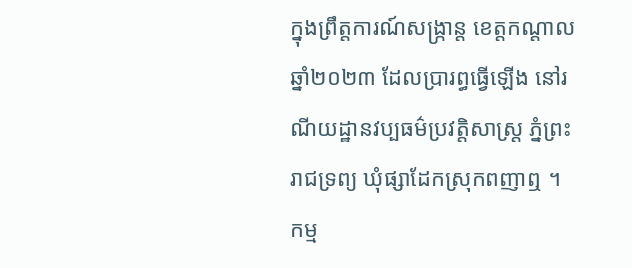ក្នុងព្រឹត្តការណ៍សង្រ្កាន្ត ខេត្តកណ្តាល ឆ្នាំ២០២៣ ដែលប្រារព្ធធ្វើឡើង នៅរណីយដ្ឋានវប្បធម៌ប្រវត្តិសាស្ត្រ ភ្នំព្រះរាជទ្រព្យ ឃុំផ្សាដែកស្រុកពញាឮ ។
កម្ម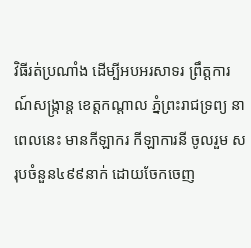វិធីរត់ប្រណាំង ដើម្បីអបអរសាទរ ព្រឹត្តការណ៍សង្ក្រាន្ត ខេត្តកណ្តាល ភំ្នព្រះរាជទ្រព្យ នាពេលនេះ មានកីឡាករ កីឡាការនី ចូលរួម សរុបចំនួន៤៩៩នាក់ ដោយចែកចេញ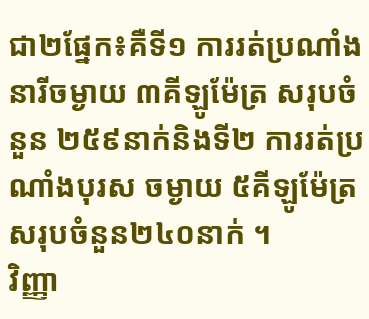ជា២ផ្នែក៖គឺទី១ ការរត់ប្រណាំង នារីចម្ងាយ ៣គីឡូម៉ែត្រ សរុបចំនួន ២៥៩នាក់និងទី២ ការរត់ប្រណាំងបុរស ចម្ងាយ ៥គីឡូម៉ែត្រ សរុបចំនួន២៤០នាក់ ។
វិញ្ញា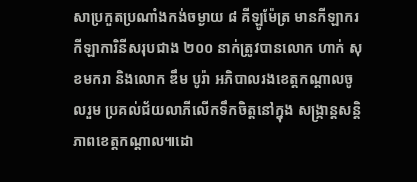សាប្រកួតប្រណាំងកង់ចម្ងាយ ៨ គីឡូម៉ែត្រ មានកីឡាករកីឡាការិនីសរុបជាង ២០០ នាក់ត្រូវបានលោក ហាក់ សុខមករា និងលោក ឌឹម បូរ៉ា អភិបាលរងខេត្តកណ្ដាលចូលរួម ប្រគល់ជ័យលាភីលើកទឹកចិត្តនៅក្នុង សង្ក្រាន្តសន្តិភាពខេត្តកណ្ដាល៕ដោ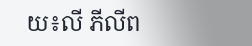យ៖លី ភីលីព